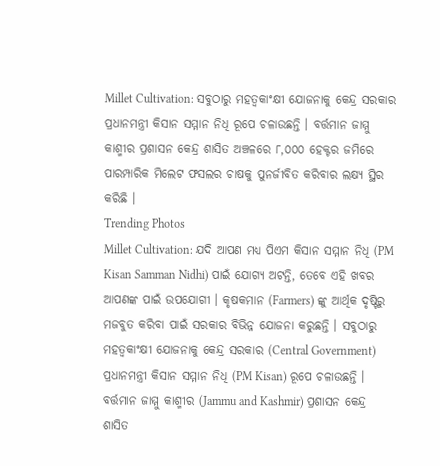Millet Cultivation: ସବୁଠାରୁ ମହତ୍ୱକାଂକ୍ଷୀ ଯୋଜନାକୁ କେନ୍ଦ୍ର ସରକାର ପ୍ରଧାନମନ୍ତ୍ରୀ କିସାନ ସମ୍ମାନ ନିଧି ରୂପେ ଚଳାଉଛନ୍ତି । ବର୍ତ୍ତମାନ ଜାମ୍ମୁ କାଶ୍ମୀର ପ୍ରଶାସନ କେନ୍ଦ୍ର ଶାସିତ ଅଞ୍ଚଳରେ ୮,୦୦୦ ହେକ୍ଟର ଜମିରେ ପାରମ୍ପାରିକ ମିଲେଟ ଫସଲର ଚାଷକୁ ପୁନର୍ଜୀବିତ କରିବାର ଲକ୍ଷ୍ୟ ସ୍ଥିର କରିଛି ।
Trending Photos
Millet Cultivation: ଯଦି ଆପଣ ମଧ୍ୟ ପିଏମ କିସାନ ସମ୍ମାନ ନିଧି (PM Kisan Samman Nidhi) ପାଇଁ ଯୋଗ୍ୟ ଅଟନ୍ତି, ତେବେ ଏହି ଖବର ଆପଣଙ୍କ ପାଇଁ ଉପଯୋଗୀ । କୃଷକମାନ (Farmers) ଙ୍କୁ ଆର୍ଥିକ ଦୃଷ୍ଟିରୁ ମଜବୁତ କରିବା ପାଇଁ ସରକାର ବିଭିନ୍ନ ଯୋଜନା କରୁଛନ୍ତି । ସବୁଠାରୁ ମହତ୍ୱକାଂକ୍ଷୀ ଯୋଜନାକୁ କେନ୍ଦ୍ର ସରକାର (Central Government) ପ୍ରଧାନମନ୍ତ୍ରୀ କିସାନ ସମ୍ମାନ ନିଧି (PM Kisan) ରୂପେ ଚଳାଉଛନ୍ତି । ବର୍ତ୍ତମାନ ଜାମ୍ମୁ କାଶ୍ମୀର (Jammu and Kashmir) ପ୍ରଶାସନ କେନ୍ଦ୍ର ଶାସିତ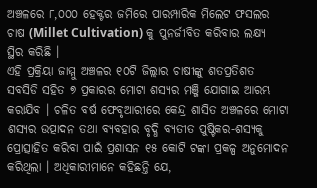ଅଞ୍ଚଳରେ ୮,୦୦୦ ହେକ୍ଟର ଜମିରେ ପାରମ୍ପାରିକ ମିଲେଟ ଫସଲର ଚାଷ (Millet Cultivation) କୁ ପୁନର୍ଜୀବିତ କରିବାର ଲକ୍ଷ୍ୟ ସ୍ଥିର କରିଛି ।
ଏହି ପ୍ରକ୍ରିୟା ଜାମ୍ମୁ ଅଞ୍ଚଳର ୧୦ଟି ଜିଲ୍ଲାର ଚାଷୀଙ୍କୁ ଶତପ୍ରତିଶତ ସବସିଡି ସହିତ ୭ ପ୍ରକାରର ମୋଟା ଶସ୍ୟର ମଞ୍ଜି ଯୋଗାଇ ଆରମ୍ଭ କରାଯିବ । ଚଳିତ ବର୍ଷ ଫେବୃଆରୀରେ କେନ୍ଦ୍ର ଶାସିତ ଅଞ୍ଚଳରେ ମୋଟା ଶସ୍ୟର ଉତ୍ପାଦନ ତଥା ବ୍ୟବହାର ବୃଦ୍ଧି ବ୍ୟତୀତ ପୁଷ୍ଟିକର-ଶସ୍ୟକୁ ପ୍ରୋତ୍ସାହିତ କରିବା ପାଇଁ ପ୍ରଶାସନ ୧୫ କୋଟି ଟଙ୍କା ପ୍ରକଳ୍ପ ଅନୁମୋଦନ କରିଥିଲା । ଅଧିକାରୀମାନେ କହିଛନ୍ତି ଯେ,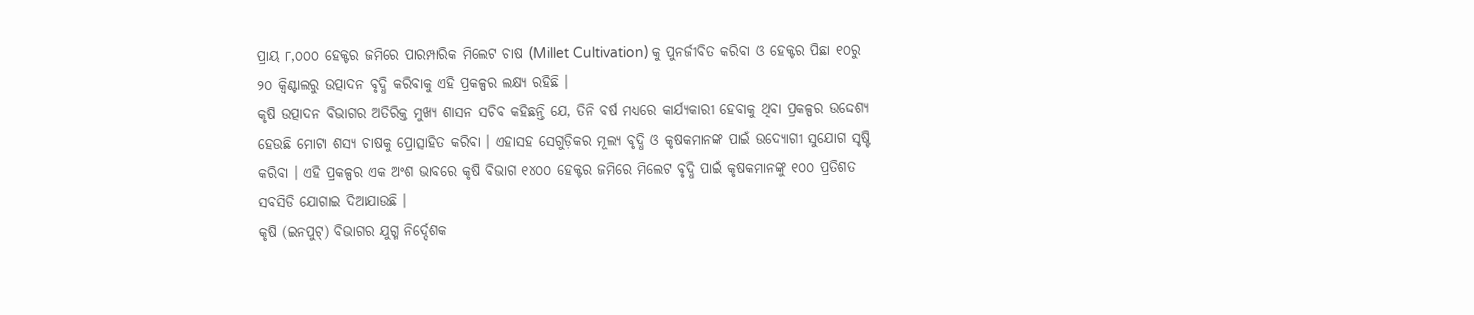ପ୍ରାୟ ୮,୦୦୦ ହେକ୍ଟର ଜମିରେ ପାରମ୍ପାରିକ ମିଲେଟ ଚାଷ (Millet Cultivation) କୁ ପୁନର୍ଜୀବିତ କରିବା ଓ ହେକ୍ଟର ପିଛା ୧୦ରୁ ୨୦ କ୍ୱିଣ୍ଟାଲରୁ ଉତ୍ପାଦନ ବୃଦ୍ଧି କରିବାକୁ ଏହି ପ୍ରକଳ୍ପର ଲକ୍ଷ୍ୟ ରହିଛି ।
କୃଷି ଉତ୍ପାଦନ ବିଭାଗର ଅତିରିକ୍ତ ମୁଖ୍ୟ ଶାସନ ସଚିବ କହିଛନ୍ତି ଯେ, ତିନି ବର୍ଷ ମଧ୍ୟରେ କାର୍ଯ୍ୟକାରୀ ହେବାକୁ ଥିବା ପ୍ରକଳ୍ପର ଉଦ୍ଦେଶ୍ୟ ହେଉଛି ମୋଟା ଶସ୍ୟ ଚାଷକୁ ପ୍ରୋତ୍ସାହିତ କରିବା । ଏହାସହ ସେଗୁଡ଼ିକର ମୂଲ୍ୟ ବୃଦ୍ଧି ଓ କୃଷକମାନଙ୍କ ପାଇଁ ଉଦ୍ୟୋଗୀ ସୁଯୋଗ ସୃଷ୍ଟି କରିବା । ଏହି ପ୍ରକଳ୍ପର ଏକ ଅଂଶ ଭାବରେ କୃଷି ବିଭାଗ ୧୪୦୦ ହେକ୍ଟର ଜମିରେ ମିଲେଟ ବୃଦ୍ଧି ପାଇଁ କୃଷକମାନଙ୍କୁ ୧୦୦ ପ୍ରତିଶତ ସବସିଡି ଯୋଗାଇ ଦିଆଯାଉଛି ।
କୃଷି (ଇନପୁଟ୍) ବିଭାଗର ଯୁଗ୍ମ ନିର୍ଦ୍ଦେଶକ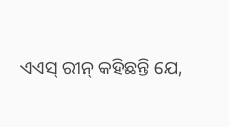ଏଏସ୍ ରୀନ୍ କହିଛନ୍ତି ଯେ,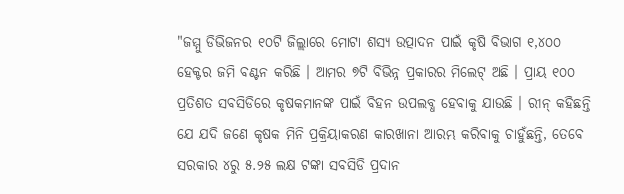"ଜମ୍ମୁ ଡିଭିଜନର ୧୦ଟି ଜିଲ୍ଲାରେ ମୋଟା ଶସ୍ୟ ଉତ୍ପାଦନ ପାଇଁ କୃଷି ବିଭାଗ ୧,୪୦୦ ହେକ୍ଟର ଜମି ବଣ୍ଟନ କରିଛି । ଆମର ୭ଟି ବିଭିନ୍ନ ପ୍ରକାରର ମିଲେଟ୍ ଅଛି । ପ୍ରାୟ ୧୦୦ ପ୍ରତିଶତ ସବସିଡିରେ କୃଷକମାନଙ୍କ ପାଇଁ ବିହନ ଉପଲବ୍ଧ ହେବାକୁ ଯାଉଛି । ରୀନ୍ କହିଛନ୍ତି ଯେ ଯଦି ଜଣେ କୃଷକ ମିନି ପ୍ରକ୍ରିୟାକରଣ କାରଖାନା ଆରମ୍ଭ କରିବାକୁ ଚାହୁଁଛନ୍ତି, ତେବେ ସରକାର ୪ରୁ ୫.୨୫ ଲକ୍ଷ ଟଙ୍କା ସବସିଡି ପ୍ରଦାନ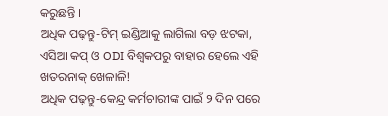କରୁଛନ୍ତି ।
ଅଧିକ ପଢ଼ନ୍ତୁ-ଟିମ୍ ଇଣ୍ଡିଆକୁ ଲାଗିଲା ବଡ଼ ଝଟକା, ଏସିଆ କପ୍ ଓ ODI ବିଶ୍ୱକପରୁ ବାହାର ହେଲେ ଏହି ଖତରନାକ୍ ଖେଳାଳି!
ଅଧିକ ପଢ଼ନ୍ତୁ-କେନ୍ଦ୍ର କର୍ମଚାରୀଙ୍କ ପାଇଁ ୨ ଦିନ ପରେ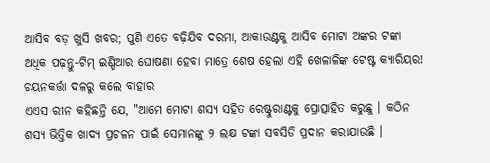ଆସିବ ବଡ଼ ଖୁସି ଖବର; ପୁଣି ଏତେ ବଢ଼ିଯିବ ଦରମା, ଆକାଉଣ୍ଟକୁ ଆସିବ ମୋଟା ଅଙ୍କର ଟଙ୍କା
ଅଧିକ ପଢ଼ନ୍ତୁ-ଟିମ୍ ଇଣ୍ଡିଆର ଘୋଷଣା ହେବା ମାତ୍ରେ ଶେଷ ହେଲା ଏହି ଖେଳାଳିଙ୍କ ଟେଷ୍ଟ କ୍ୟାରିୟର! ଚୟନକର୍ତ୍ତା ଦଳରୁ କଲେ ବାହାର
ଏଏସ ରୀନ କହିଛନ୍ତି ଯେ, "ଆମେ ମୋଟା ଶସ୍ୟ ସହିତ ରେଷ୍ଟୁରାଣ୍ଟକୁ ପ୍ରୋତ୍ସାହିତ କରୁଛୁ । କଠିନ ଶସ୍ୟ ଭିତ୍ତିକ ଖାଦ୍ୟ ପ୍ରଚଳନ ପାଇଁ ସେମାନଙ୍କୁ ୨ ଲକ୍ଷ ଟଙ୍କା ସବସିଡି ପ୍ରଦାନ କରାଯାଉଛି ।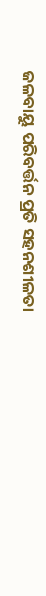ଜଳବାୟୁ ପରିବର୍ତ୍ତନ ପ୍ରତି ସହନଶୀଳତା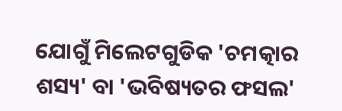ଯୋଗୁଁ ମିଲେଟଗୁଡିକ 'ଚମତ୍କାର ଶସ୍ୟ' ବା 'ଭବିଷ୍ୟତର ଫସଲ'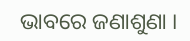ଭାବରେ ଜଣାଶୁଣା ।